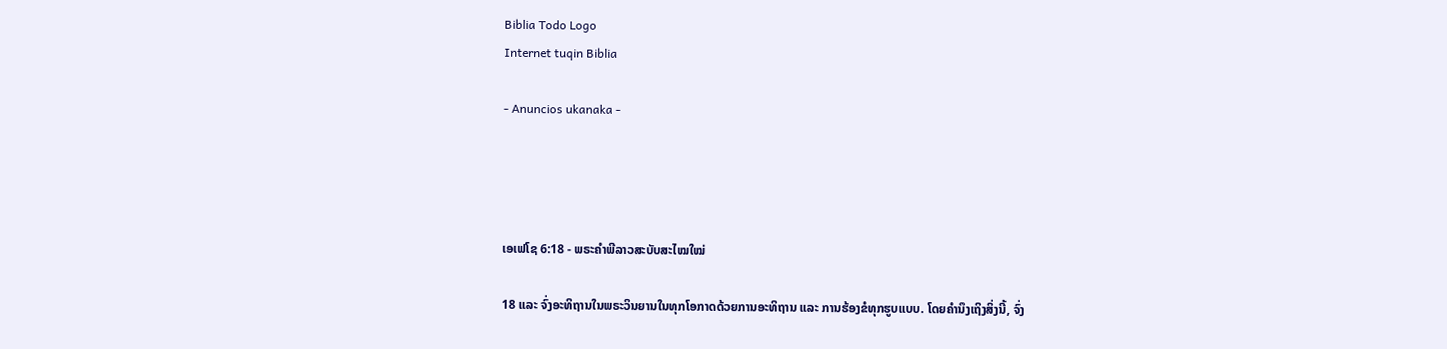Biblia Todo Logo
Internet tuqin Biblia

- Anuncios ukanaka -




ເອເຟໂຊ 6:18 - ພຣະຄຳພີລາວສະບັບສະໄໝໃໝ່

18 ແລະ ຈົ່ງອະທິຖານໃນພຣະວິນຍານໃນທຸກໂອກາດດ້ວຍການອະທິຖານ ແລະ ການຮ້ອງຂໍທຸກຮູບແບບ. ໂດຍຄຳນຶງເຖິງສິ່ງນີ້, ຈົ່ງ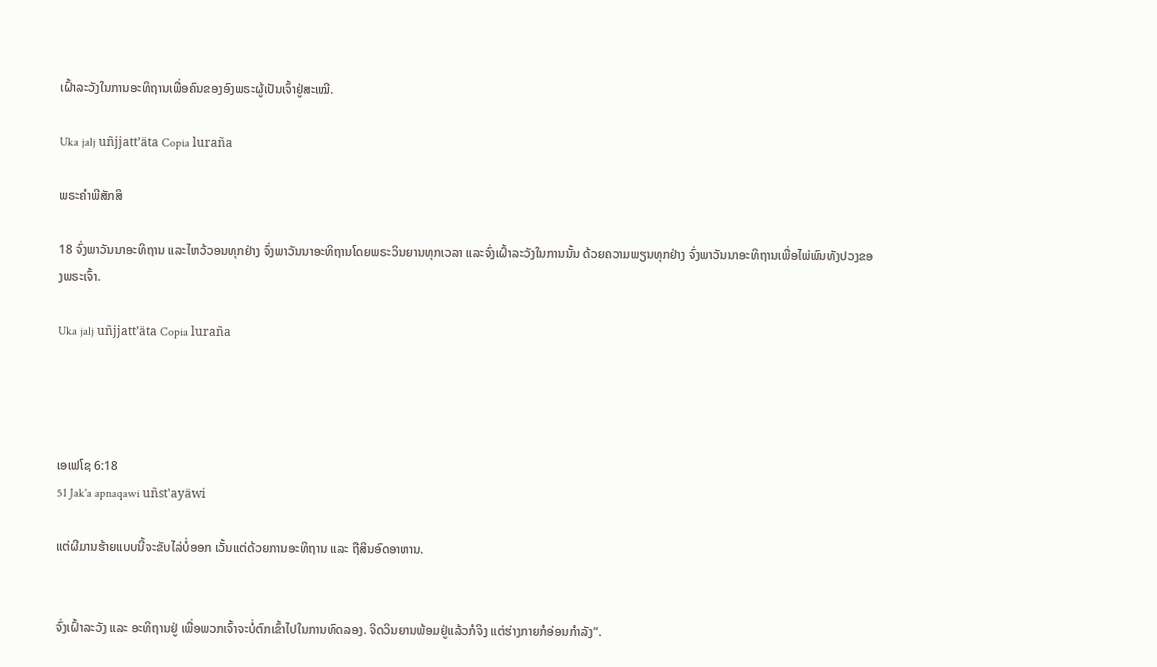ເຝົ້າລະວັງໃນການອະທິຖານເພື່ອຄົນຂອງອົງພຣະຜູ້ເປັນເຈົ້າຢູ່ສະເໝີ.

Uka jalj uñjjattʼäta Copia luraña

ພຣະຄຳພີສັກສິ

18 ຈົ່ງພາວັນນາອະທິຖານ ແລະໄຫວ້ວອນທຸກຢ່າງ ຈົ່ງພາວັນນາອະທິຖານໂດຍພຣະວິນຍານທຸກເວລາ ແລະຈົ່ງເຝົ້າລະວັງໃນການນັ້ນ ດ້ວຍຄວາມພຽນທຸກຢ່າງ ຈົ່ງພາວັນນາອະທິຖານເພື່ອໄພ່ພົນທັງປວງຂອງພຣະເຈົ້າ.

Uka jalj uñjjattʼäta Copia luraña




ເອເຟໂຊ 6:18
51 Jak'a apnaqawi uñst'ayäwi

ແຕ່ຜີມານຮ້າຍແບບນີ້ຈະຂັບໄລ່ບໍ່ອອກ ເວັ້ນແຕ່ດ້ວຍການອະທິຖານ ແລະ ຖືສິນອົດອາຫານ.


ຈົ່ງເຝົ້າລະວັງ ແລະ ອະທິຖານຢູ່ ເພື່ອພວກເຈົ້າຈະບໍ່ຕົກເຂົ້າໄປໃນການທົດລອງ. ຈິດວິນຍານພ້ອມຢູ່ແລ້ວກໍຈິງ ແຕ່ຮ່າງກາຍກໍອ່ອນກຳລັງ”.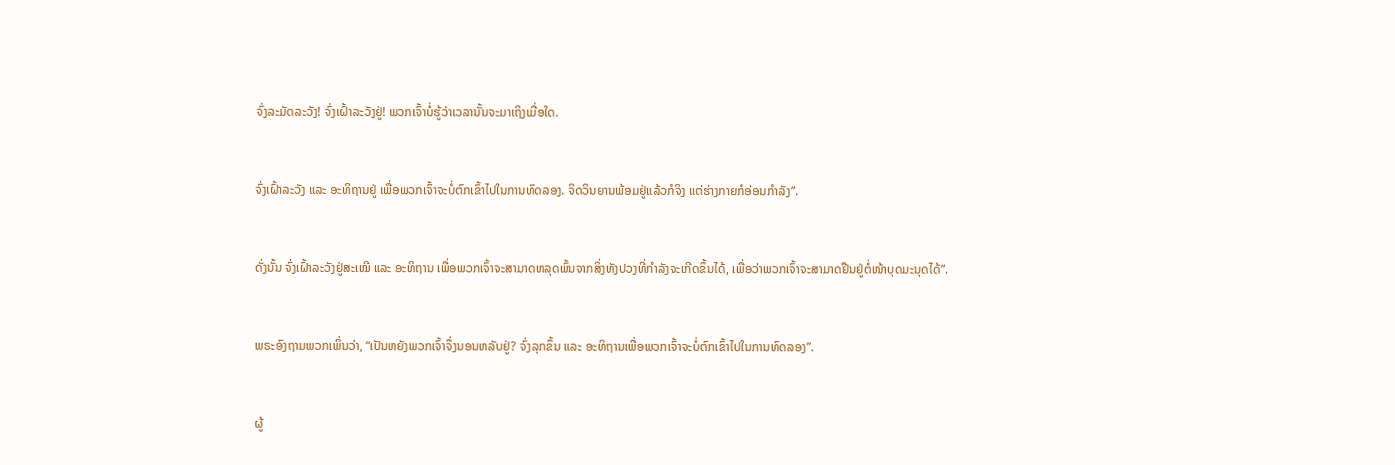ຈົ່ງລະມັດລະວັງ! ຈົ່ງເຝົ້າລະວັງຢູ່! ພວກເຈົ້າບໍ່ຮູ້ວ່າເວລານັ້ນຈະມາເຖິງເມື່ອໃດ.


ຈົ່ງເຝົ້າລະວັງ ແລະ ອະທິຖານຢູ່ ເພື່ອພວກເຈົ້າຈະບໍ່ຕົກເຂົ້າໄປໃນການທົດລອງ. ຈິດວິນຍານພ້ອມຢູ່ແລ້ວກໍຈິງ ແຕ່ຮ່າງກາຍກໍອ່ອນກຳລັງ”.


ດັ່ງນັ້ນ ຈົ່ງເຝົ້າລະວັງຢູ່ສະເໝີ ແລະ ອະທິຖານ ເພື່ອພວກເຈົ້າຈະສາມາດຫລຸດພົ້ນຈາກສິ່ງທັງປວງທີ່ກຳລັງຈະເກີດຂຶ້ນໄດ້, ເພື່ອວ່າພວກເຈົ້າຈະສາມາດຢືນຢູ່ຕໍ່ໜ້າບຸດມະນຸດໄດ້”.


ພຣະອົງຖາມພວກເພິ່ນວ່າ, “ເປັນຫຍັງພວກເຈົ້າຈຶ່ງນອນຫລັບຢູ່? ຈົ່ງລຸກຂຶ້ນ ແລະ ອະທິຖານເພື່ອພວກເຈົ້າຈະບໍ່ຕົກເຂົ້າໄປໃນການທົດລອງ”.


ຜູ້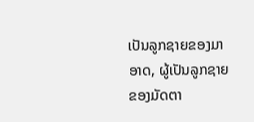ເປັນລູກຊາຍຂອງມາອາດ, ຜູ້ເປັນລູກຊາຍຂອງມັດຕາ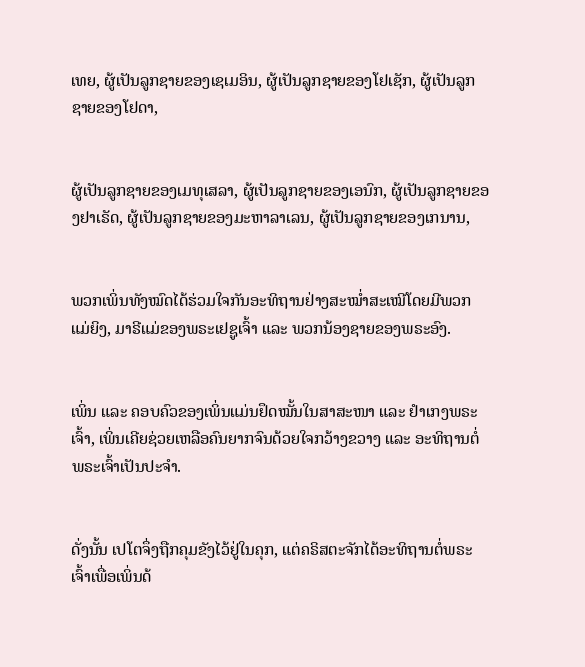ເທຍ, ຜູ້ເປັນລູກຊາຍຂອງເຊເມອິນ, ຜູ້ເປັນລູກຊາຍຂອງໂຢເຊັກ, ຜູ້ເປັນລູກຊາຍຂອງໂຢດາ,


ຜູ້ເປັນລູກຊາຍຂອງເມທຸເສລາ, ຜູ້ເປັນລູກຊາຍຂອງເອນົກ, ຜູ້ເປັນລູກຊາຍຂອງຢາເຣັດ, ຜູ້ເປັນລູກຊາຍຂອງມະຫາລາເລນ, ຜູ້ເປັນລູກຊາຍຂອງເກນານ,


ພວກເພິ່ນທັງໝົດໄດ້ຮ່ວມໃຈກັນອະທິຖານຢ່າງສະໝໍ່າສະເໝີໂດຍມີພວກແມ່ຍິງ, ມາຣີແມ່ຂອງພຣະເຢຊູເຈົ້າ ແລະ ພວກນ້ອງຊາຍຂອງພຣະອົງ.


ເພິ່ນ ແລະ ຄອບຄົວຂອງເພິ່ນແມ່ນຢຶດໝັ້ນໃນສາສະໜາ ແລະ ຢຳເກງພຣະເຈົ້າ, ເພິ່ນເຄີຍຊ່ວຍເຫລືອຄົນຍາກຈົນດ້ວຍໃຈກວ້າງຂວາງ ແລະ ອະທິຖານຕໍ່ພຣະເຈົ້າເປັນປະຈຳ.


ດັ່ງນັ້ນ ເປໂຕຈຶ່ງຖືກຄຸມຂັງໄວ້ຢູ່ໃນຄຸກ, ແຕ່ຄຣິສຕະຈັກໄດ້ອະທິຖານຕໍ່ພຣະເຈົ້າເພື່ອເພິ່ນດ້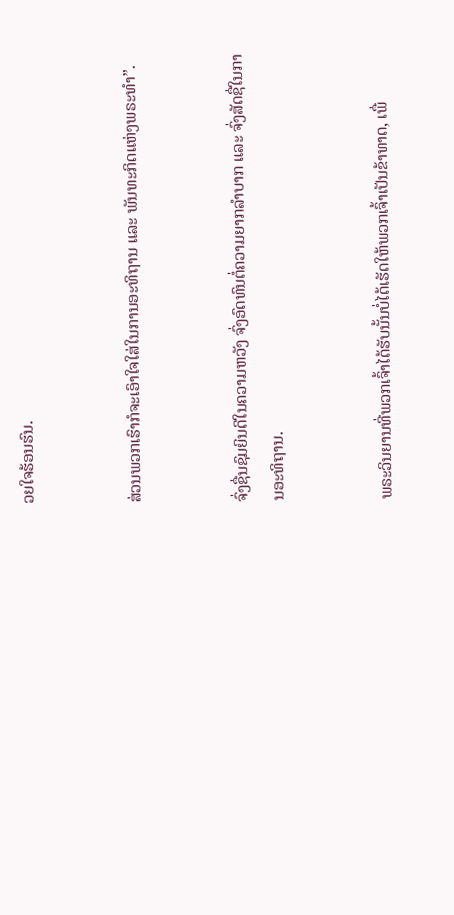ວຍໃຈຮ້ອນຮົນ.


ສ່ວນພວກເຮົາກໍຈະເອົາໃຈໃສ່ໃນການອະທິຖານ ແລະ ພັນທະກິດແຫ່ງພຣະທຳ”.


ຈົ່ງຊື່ນຊົມຍິນດີໃນຄວາມຫວັງ ຈົ່ງອົດທົນຕໍ່ຄວາມຍາກລໍາບາກ ແລະ ຈົ່ງສັດຊື່ໃນການອະທິຖານ.


ພຣະວິນຍານທີ່ພວກເຈົ້າໄດ້ຮັບນັ້ນບໍ່ໄດ້ເຮັດໃຫ້ພວກເຈົ້າເປັນຂ້າທາດ, ເພື່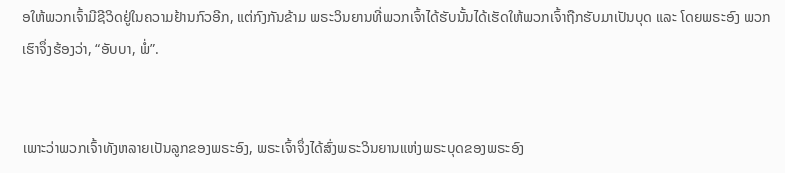ອໃຫ້ພວກເຈົ້າມີຊີວິດຢູ່ໃນຄວາມຢ້ານກົວອີກ, ແຕ່ກົງກັນຂ້າມ ພຣະວິນຍານທີ່ພວກເຈົ້າໄດ້ຮັບນັ້ນໄດ້ເຮັດໃຫ້ພວກເຈົ້າຖືກຮັບມາເປັນບຸດ ແລະ ໂດຍພຣະອົງ ພວກເຮົາຈຶ່ງຮ້ອງວ່າ, “ອັບບາ, ພໍ່”.


ເພາະວ່າພວກເຈົ້າທັງຫລາຍເປັນລູກຂອງພຣະອົງ, ພຣະເຈົ້າຈຶ່ງໄດ້ສົ່ງພຣະວິນຍານແຫ່ງພຣະບຸດຂອງພຣະອົງ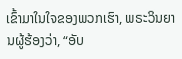ເຂົ້າມາໃນໃຈຂອງພວກເຮົາ, ພຣະວິນຍານຜູ້ຮ້ອງວ່າ, “ອັບ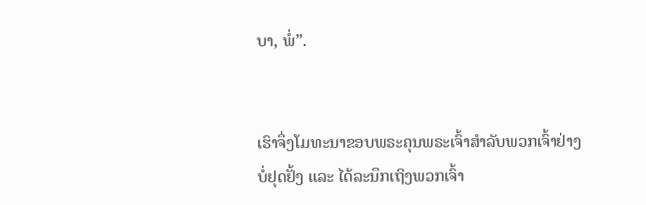ບາ, ພໍ່”.


ເຮົາຈຶ່ງໂມທະນາຂອບພຣະຄຸນພຣະເຈົ້າສຳລັບພວກເຈົ້າຢ່າງບໍ່ຢຸດຢັ້ງ ແລະ ໄດ້ລະນຶກເຖິງພວກເຈົ້າ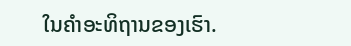ໃນຄຳອະທິຖານຂອງເຮົາ.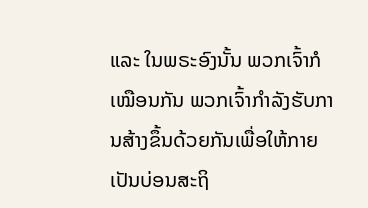ແລະ ໃນພຣະອົງນັ້ນ ພວກເຈົ້າກໍເໝືອນກັນ ພວກເຈົ້າກຳລັງຮັບການສ້າງຂຶ້ນດ້ວຍກັນເພື່ອໃຫ້ກາຍເປັນບ່ອນສະຖິ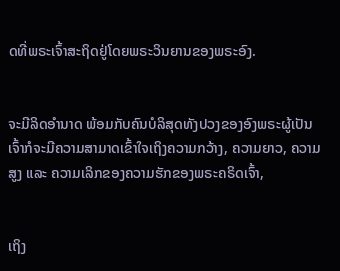ດທີ່ພຣະເຈົ້າສະຖິດຢູ່ໂດຍພຣະວິນຍານຂອງພຣະອົງ.


ຈະມີລິດອຳນາດ ພ້ອມກັບຄົນບໍລິສຸດທັງປວງຂອງອົງພຣະຜູ້ເປັນເຈົ້າກໍຈະມີຄວາມສາມາດເຂົ້າໃຈເຖິງຄວາມກວ້າງ, ຄວາມຍາວ, ຄວາມສູງ ແລະ ຄວາມເລິກຂອງຄວາມຮັກຂອງພຣະຄຣິດເຈົ້າ,


ເຖິງ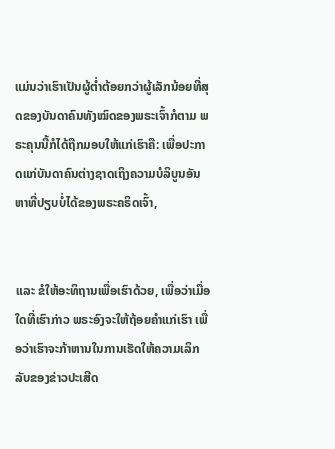ແມ່ນວ່າເຮົາເປັນຜູ້ຕ່ຳຕ້ອຍກວ່າຜູ້ເລັກນ້ອຍທີ່ສຸດຂອງບັນດາຄົນທັງໝົດຂອງພຣະເຈົ້າກໍຕາມ ພຣະຄຸນນີ້ກໍໄດ້ຖືກມອບໃຫ້ແກ່ເຮົາຄື: ເພື່ອປະກາດແກ່ບັນດາຄົນຕ່າງຊາດເຖິງຄວາມບໍລິບູນອັນຫາທີ່ປຽບບໍ່ໄດ້ຂອງພຣະຄຣິດເຈົ້າ,


ແລະ ຂໍໃຫ້ອະທິຖານເພື່ອເຮົາດ້ວຍ, ເພື່ອວ່າເມື່ອໃດທີ່ເຮົາກ່າວ ພຣະອົງຈະໃຫ້ຖ້ອຍຄຳແກ່ເຮົາ ເພື່ອວ່າເຮົາຈະກ້າຫານໃນການເຮັດໃຫ້ຄວາມເລິກລັບຂອງຂ່າວປະເສີດ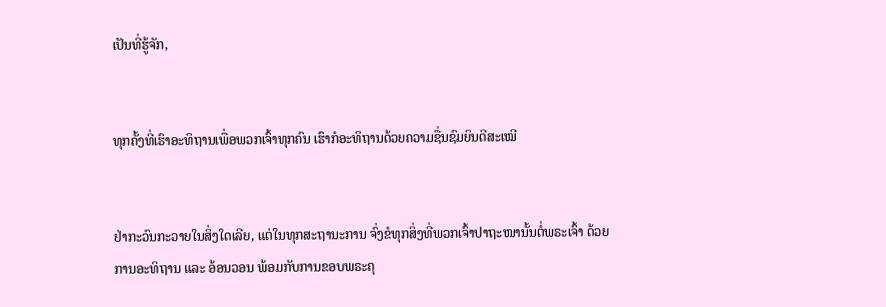ເປັນທີ່ຮູ້ຈັກ,


ທຸກຄັ້ງທີ່ເຮົາອະທິຖານເພື່ອພວກເຈົ້າທຸກຄົນ ເຮົາກໍອະທິຖານດ້ວຍຄວາມຊື່ນຊົມຍິນດີສະເໝີ


ຢ່າກະວົນກະວາຍໃນສິ່ງໃດເລີຍ, ແຕ່ໃນທຸກສະຖານະການ ຈົ່ງຂໍທຸກສິ່ງທີ່ພວກເຈົ້າປາຖະໜານັ້ນຕໍ່ພຣະເຈົ້າ ດ້ວຍການອະທິຖານ ແລະ ອ້ອນວອນ ພ້ອມກັບການຂອບພຣະຄຸ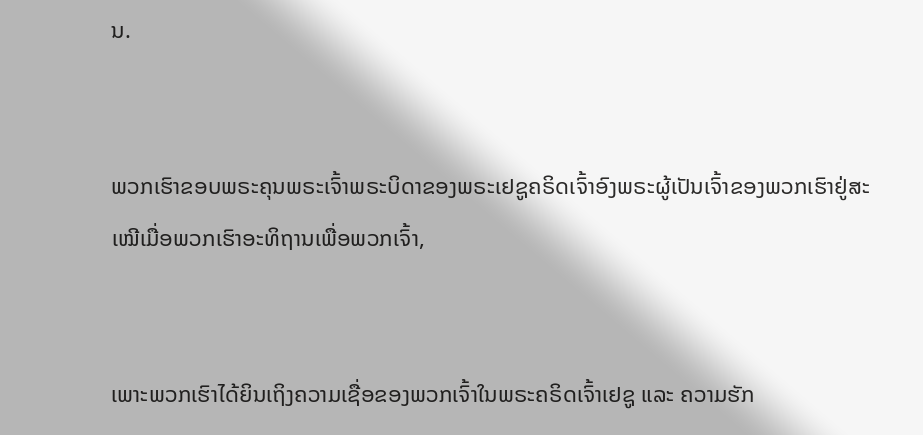ນ.


ພວກເຮົາຂອບພຣະຄຸນພຣະເຈົ້າພຣະບິດາຂອງພຣະເຢຊູຄຣິດເຈົ້າອົງພຣະຜູ້ເປັນເຈົ້າຂອງພວກເຮົາຢູ່ສະເໝີເມື່ອພວກເຮົາອະທິຖານເພື່ອພວກເຈົ້າ,


ເພາະພວກເຮົາໄດ້ຍິນເຖິງຄວາມເຊື່ອຂອງພວກເຈົ້າໃນພຣະຄຣິດເຈົ້າເຢຊູ ແລະ ຄວາມຮັກ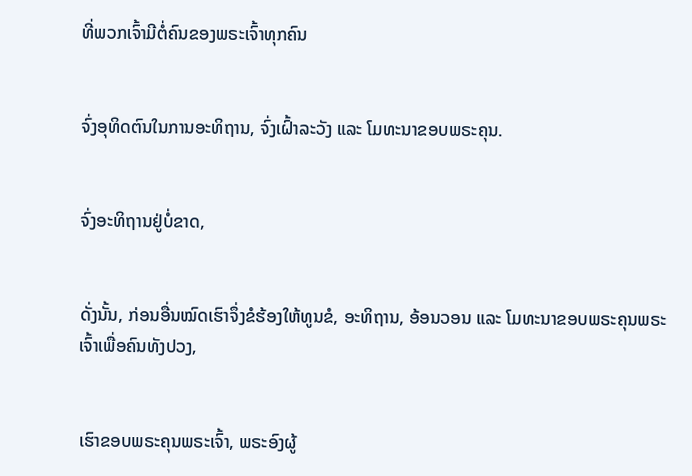ທີ່ພວກເຈົ້າມີຕໍ່ຄົນຂອງພຣະເຈົ້າທຸກຄົນ


ຈົ່ງອຸທິດຕົນໃນການອະທິຖານ, ຈົ່ງເຝົ້າລະວັງ ແລະ ໂມທະນາຂອບພຣະຄຸນ.


ຈົ່ງອະທິຖານຢູ່ບໍ່ຂາດ,


ດັ່ງນັ້ນ, ກ່ອນອື່ນໝົດເຮົາຈຶ່ງຂໍຮ້ອງໃຫ້ທູນຂໍ, ອະທິຖານ, ອ້ອນວອນ ແລະ ໂມທະນາຂອບພຣະຄຸນພຣະເຈົ້າເພື່ອຄົນທັງປວງ,


ເຮົາຂອບພຣະຄຸນພຣະເຈົ້າ, ພຣະອົງຜູ້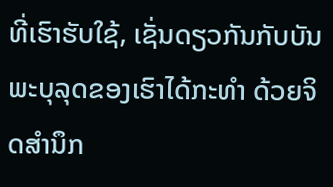ທີ່ເຮົາຮັບໃຊ້, ເຊັ່ນດຽວກັນກັບບັນພະບຸລຸດຂອງເຮົາໄດ້ກະທຳ ດ້ວຍຈິດສຳນຶກ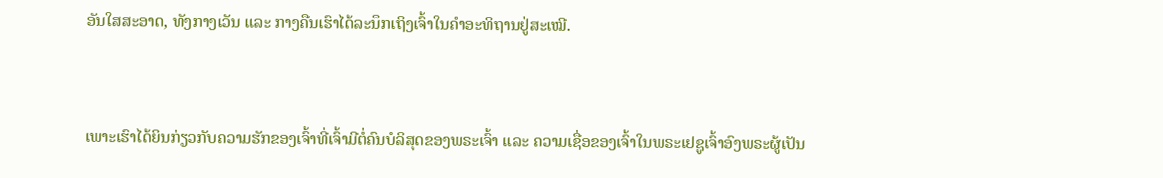ອັນໃສສະອາດ, ທັງກາງເວັນ ແລະ ກາງຄືນເຮົາໄດ້ລະນຶກເຖິງເຈົ້າໃນຄຳອະທິຖານຢູ່ສະເໝີ.


ເພາະເຮົາໄດ້ຍິນກ່ຽວກັບຄວາມຮັກຂອງເຈົ້າທີ່ເຈົ້າມີຕໍ່ຄົນບໍລິສຸດຂອງພຣະເຈົ້າ ແລະ ຄວາມເຊື່ອຂອງເຈົ້າໃນພຣະເຢຊູເຈົ້າອົງພຣະຜູ້ເປັນ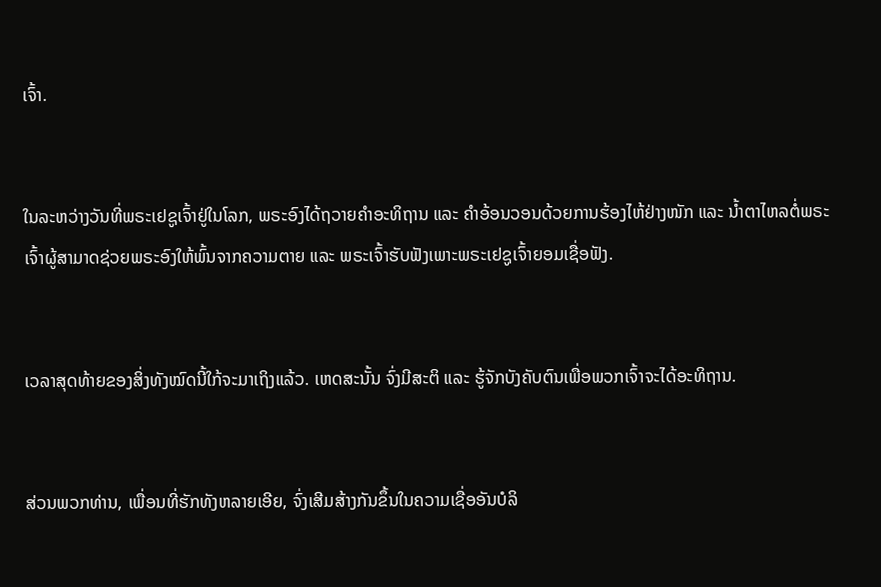ເຈົ້າ.


ໃນລະຫວ່າງວັນທີ່ພຣະເຢຊູເຈົ້າຢູ່ໃນໂລກ, ພຣະອົງໄດ້ຖວາຍຄຳອະທິຖານ ແລະ ຄຳອ້ອນວອນດ້ວຍການຮ້ອງໄຫ້ຢ່າງໜັກ ແລະ ນໍ້າຕາໄຫລຕໍ່ພຣະເຈົ້າຜູ້ສາມາດຊ່ວຍພຣະອົງໃຫ້ພົ້ນຈາກຄວາມຕາຍ ແລະ ພຣະເຈົ້າຮັບຟັງເພາະພຣະເຢຊູເຈົ້າຍອມເຊື່ອຟັງ.


ເວລາສຸດທ້າຍຂອງສິ່ງທັງໝົດນີ້ໃກ້ຈະມາເຖິງແລ້ວ. ເຫດສະນັ້ນ ຈົ່ງມີສະຕິ ແລະ ຮູ້ຈັກບັງຄັບຕົນເພື່ອພວກເຈົ້າຈະໄດ້ອະທິຖານ.


ສ່ວນພວກທ່ານ, ເພື່ອນທີ່ຮັກທັງຫລາຍເອີຍ, ຈົ່ງເສີມສ້າງກັນຂຶ້ນໃນຄວາມເຊື່ອອັນບໍລິ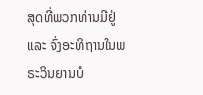ສຸດທີ່ພວກທ່ານມີຢູ່ ແລະ ຈົ່ງອະທິຖານໃນພຣະວິນຍານບໍ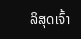ລິສຸດເຈົ້າ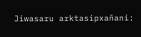Jiwasaru arktasipxañani: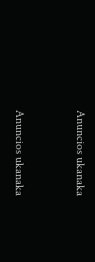Anuncios ukanaka


Anuncios ukanaka